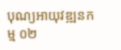បុណ្យអាយុវឌ្ឍនកម្ម ០២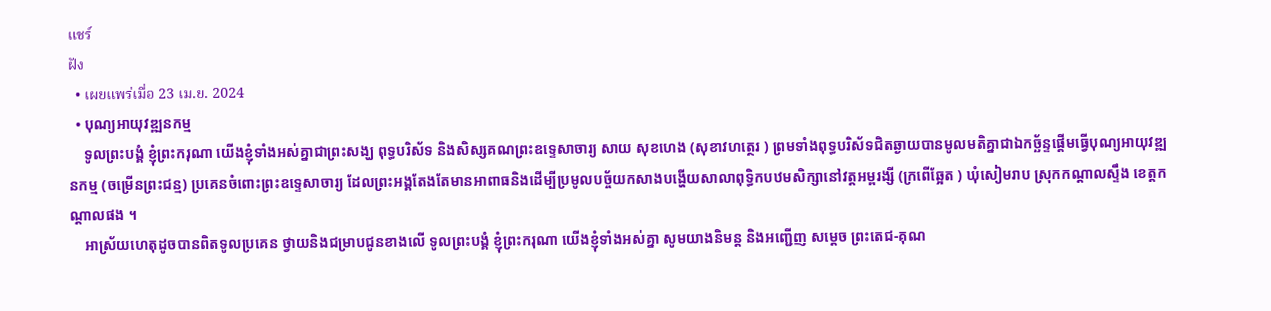แชร์
ฝัง
  • เผยแพร่เมื่อ 23 เม.ย. 2024
  • បុណ្យអាយុវឌ្ឍនកម្ម
    ទូលព្រះបង្គំ ខ្ញុំព្រះករុណា យើងខ្ញុំទាំងអស់គ្នាជាព្រះសង្ឃ ពុទ្ធបរិស័ទ និងសិស្សគណព្រះឧទ្ទេសាចារ្យ សាយ សុខហេង (សុខាវហត្ថេរ ) ព្រមទាំងពុទ្ធបរិស័ទជិតឆ្ងាយបានមូលមតិគ្នាជាឯកច្ឆ័ន្ទផ្តើមធ្វើបុណ្យអាយុវឌ្ឍនកម្ម (ចម្រើនព្រះជន្ម) ប្រគេនចំពោះព្រះឧទ្ទេសាចារ្យ ដែលព្រះអង្គតែងតែមានអាពាធនិងដើម្បីប្រមូលបច្ច័យកសាងបង្ហើយសាលាពុទ្ធិកបឋមសិក្សានៅវត្តអម្ពរង្សី (ក្រពើឆ្អែត ) ឃុំសៀមរាប ស្រុកកណ្ដាលស្ទឹង ខេត្តកណ្ដាលផង ។
    អាស្រ័យហេតុដូចបានពិតទូលប្រគេន ថ្វាយនិងជម្រាបជូនខាងលើ ទូលព្រះបង្គំ ខ្ញុំព្រះករុណា យើងខ្ញុំទាំងអស់គ្នា សូមយាងនិមន្ត និងអញ្ជើញ សម្តេច ព្រះតេជ-គុណ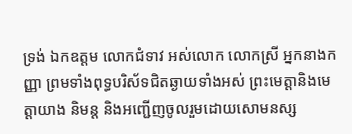ទ្រង់ ឯកឧត្តម លោកជំទាវ អស់លោក លោកស្រី អ្នកនាងកញ្ញា ព្រមទាំងពុទ្ធបរិស័ទជិតឆ្ងាយទាំងអស់ ព្រះមេត្តានិងមេត្តាយាង និមន្ត និងអញ្ជើញចូលរួមដោយសោមនស្ស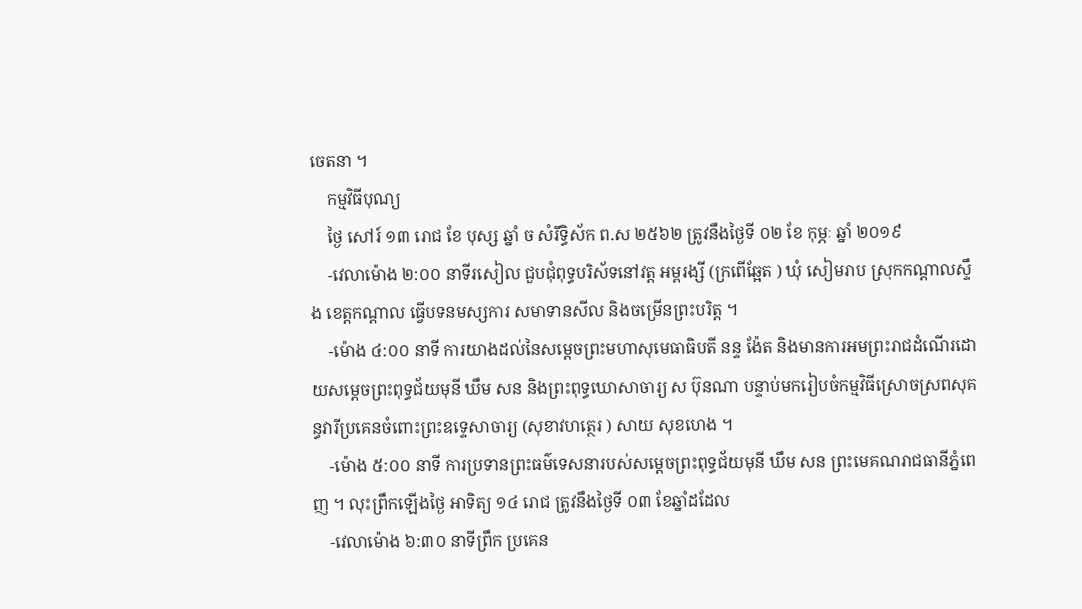ចេតនា ។
    កម្មវិធីបុណ្យ
    ថ្ងៃ សៅរ៍ ១៣ រោជ ខែ បុស្ស ឆ្នាំ ច សំរឹទ្ធិស័ក ព.ស ២៥៦២ ត្រូវនឹងថ្ងៃទី ០២ ខែ កុម្ភៈ ឆ្នាំ ២០១៩
    -វេលាម៉ោង ២:០០ នាទីរសៀល ជួបជុំពុទ្ធបរិស័ទនៅវត្ត អម្ពរង្សី (ក្រពើឆ្អែត ) ឃុំ សៀមរាប ស្រុកកណ្ដាលស្ទឹង ខេត្តកណ្ដាល ធ្វើបទនមស្សការ សមាទានសីល និងចម្រើនព្រះបរិត្ត ។
    -ម៉ោង ៤:០០ នាទី ការយាងដល់នៃសម្ដេចព្រះមហាសុមេធាធិបតី នន្ទ ង៉ែត និងមានការអមព្រះរាជដំណើរដោយសម្ដេចព្រះពុទ្ធជ័យមុនី ឃឹម សន និងព្រះពុទ្ធឃោសាចារ្យ ស ប៊ុនណា បន្ទាប់មករៀបចំកម្មវិធីស្រោចស្រពសុគន្ធវារីប្រគេនចំពោះព្រះឧទ្ទេសាចារ្យ (សុខាវហត្ថេរ ) សាយ សុខហេង ។
    -ម៉ោង ៥:០០ នាទី ការប្រទានព្រះធម៌ទេសនារបស់សម្ដេចព្រះពុទ្ធជ័យមុនី ឃឹម សន ព្រះមេគណរាជធានីភ្នំពេញ ។ លុះព្រឹកឡើងថ្ងៃ អាទិត្យ ១៤ រោជ ត្រូវនឹងថ្ងៃទី ០៣ ខែឆ្នាំដដែល
    -វេលាម៉ោង ៦:៣០ នាទីព្រឹក ប្រគេន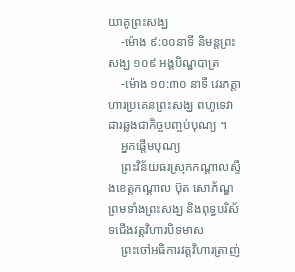យាគូព្រះសង្ឃ
    -ម៉ោង ៩:០០នាទី និមន្តព្រះសង្ឃ ១០៩ អង្គបិណ្ឌបាត្រ
    -ម៉ោង ១០:៣០ នាទី វេរភត្តាហារប្រគេនព្រះសង្ឃ ពហូទេវាដារឆ្លងជាកិច្ចបញ្ចប់បុណ្យ ។
    អ្នកផ្តើមបុណ្យ
    ព្រះវិន័យធរស្រុកកណ្ដាលស្ទឹងខេត្តកណ្ដាល ប៊ុត សោភ័ណ្ឌ ព្រមទាំងព្រះសង្ឃ និងពុទ្ធបរិស័ទជើងវត្តវិហារបិទមាស
    ព្រះចៅអធិការវត្តវិហារត្រាញ់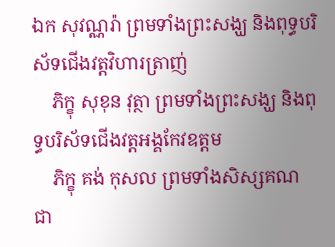ឯក សុវណ្ណរ៉ា ព្រមទាំងព្រះសង្ឃ និងពុទ្ធបរិស័ទជើងវត្តវិហារត្រាញ់
    ភិក្ខុ សុខុន វុត្ថា ព្រមទាំងព្រះសង្ឃ និងពុទ្ធបរិស័ទជើងវត្តអង្គកែវឧត្តម
    ភិក្ខុ គង់ កុសល ព្រមទាំងសិស្សគណ ជា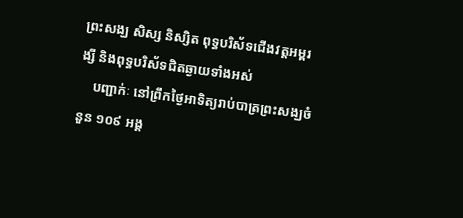ព្រះសង្ឃ សិស្ស និស្សិត ពុទ្ធបរិស័ទជើងវត្តអម្ពរង្សី និងពុទ្ធបរិស័ទជិតឆ្ងាយទាំងអស់
    បញ្ជាក់ៈ នៅព្រឹកថ្ងៃអាទិត្យរាប់បាត្រព្រះសង្ឃចំនួន ១០៩ អង្គ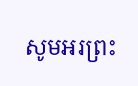សូមអរព្រះ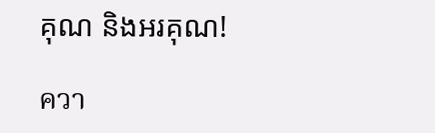គុណ និងអរគុណ!

ควา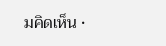มคิดเห็น •